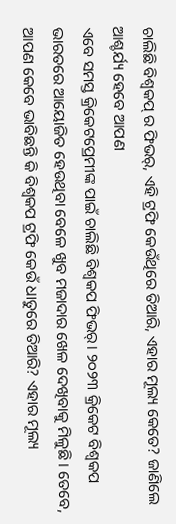ଚାଲିଛି ବିଶ୍ୱକପ୍ ର ଫିଭର୍, ଏହି ଟ୍ରଫି କେଉଁଥିରେ ତିଆରି, ଏହାର ମୂଲ୍ୟ କେତେ? ଜାଣିଲେ ଆଶ୍ଚର୍ଯ୍ୟ ହେବେ ଆପଣ
ଏବେ ସମସ୍ତ କ୍ରିକେଟପ୍ରେମୀଙ୍କ ପାଇଁ ଚାଲିଛି ବିଶ୍ୱକପ ଫିଭର୍। ୨୦୨୩ କ୍ରିକେଟ ବିଶ୍ୱକପ ଭାରତରେ ଆୟୋଜିତ ହେଉଥିବା ବେଳେ ଖୁବ ମଜାଦାର ଖେଳ ଦେଖିବାକୁ ମିଳୁଛି। ତେବେ, ଆପଣ କେବେ ଭାବିଛନ୍ତି କି ବିଶ୍ୱକପ ଟ୍ରଫି କେଉଁ ଧାତୁରେ ତିଆରି? ଏହାର ମୂଲ୍ୟ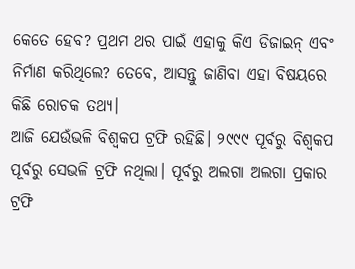କେତେ ହେବ? ପ୍ରଥମ ଥର ପାଇଁ ଏହାକୁ କିଏ ଡିଜାଇନ୍ ଏବଂ ନିର୍ମାଣ କରିଥିଲେ? ତେବେ, ଆସନ୍ତୁ ଜାଣିବା ଏହା ବିଷୟରେ କିଛି ରୋଚକ ତଥ୍ୟ।
ଆଜି ଯେଉଁଭଳି ବିଶ୍ୱକପ ଟ୍ରଫି ରହିଛି। ୨୯୯୯ ପୂର୍ବରୁ ବିଶ୍ୱକପ ପୂର୍ବରୁ ସେଭଳି ଟ୍ରଫି ନଥିଲା। ପୂର୍ବରୁ ଅଲଗା ଅଲଗା ପ୍ରକାର ଟ୍ରଫି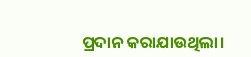ପ୍ରଦାନ କରାଯାଉଥିଲା।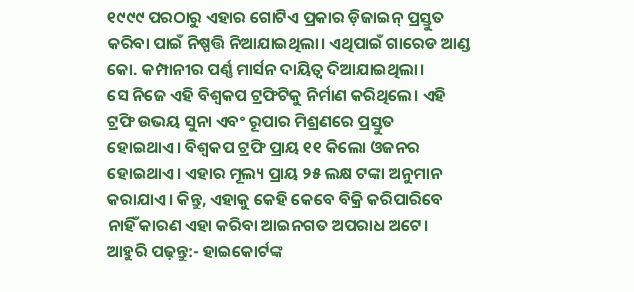୧୯୯୯ ପରଠାରୁ ଏହାର ଗୋଟିଏ ପ୍ରକାର ଡ଼ିଜାଇନ୍ ପ୍ରସ୍ତୁତ କରିବା ପାଇଁ ନିଷ୍ପତ୍ତି ନିଆଯାଇଥିଲା। ଏଥିପାଇଁ ଗାରେଡ ଆଣ୍ଡ କୋ. କମ୍ପାନୀର ପର୍ଣ୍ଣ ମାର୍ସନ ଦାୟିତ୍ୱ ଦିଆଯାଇଥିଲା।
ସେ ନିଜେ ଏହି ବିଶ୍ୱକପ ଟ୍ରଫିଟିକୁ ନିର୍ମାଣ କରିଥିଲେ। ଏହି ଟ୍ରଫି ଉଭୟ ସୁନା ଏବଂ ରୂପାର ମିଶ୍ରଣରେ ପ୍ରସ୍ତୁତ ହୋଇଥାଏ। ବିଶ୍ୱକପ ଟ୍ରଫି ପ୍ରାୟ ୧୧ କିଲୋ ଓଜନର ହୋଇଥାଏ। ଏହାର ମୂଲ୍ୟ ପ୍ରାୟ ୨୫ ଲକ୍ଷ ଟଙ୍କା ଅନୁମାନ କରାଯାଏ। କିନ୍ତୁ, ଏହାକୁ କେହି କେବେ ବିକ୍ରି କରିପାରିବେ ନାହିଁ କାରଣ ଏହା କରିବା ଆଇନଗତ ଅପରାଧ ଅଟେ।
ଆହୁରି ପଢ଼ନ୍ତୁ:- ହାଇକୋର୍ଟଙ୍କ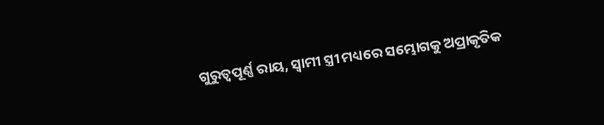ଗୁରୁତ୍ୱପୂର୍ଣ୍ଣ ରାୟ, ସ୍ୱାମୀ ସ୍ତ୍ରୀ ମଧ୍ୟରେ ସମ୍ଭୋଗକୁ ଅପ୍ରାକୃତିକ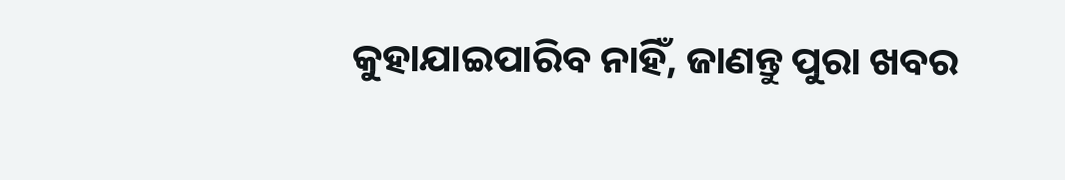କୁହାଯାଇପାରିବ ନାହିଁ, ଜାଣନ୍ତୁ ପୁରା ଖବର